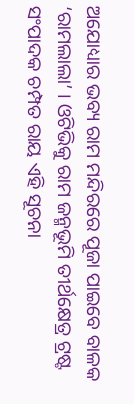ଅଯୋଧ୍ୟାର ଭବ୍ୟ ରାମ ମନ୍ଦିରରେ ପୂଜା ପାଇବେ ବାଳକ ‘ରାମଲାଲା’ । ଓଟିଭିକୁ ରାମ ଜନ୍ମଭୂମି ତୀର୍ଥକ୍ଷେତ୍ର ଟ୍ରଷ୍ଟ ସଂପାଦକ ଚମ୍ପତ ରାୟ ଏହି ସୂଚନା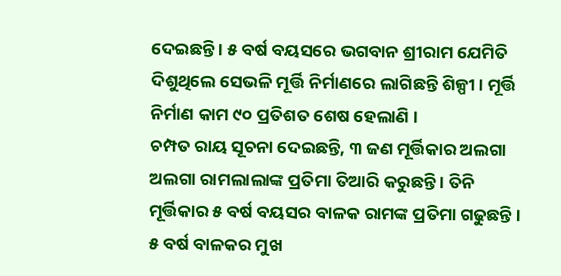ଦେଇଛନ୍ତି । ୫ ବର୍ଷ ବୟସରେ ଭଗବାନ ଶ୍ରୀରାମ ଯେମିତି ଦିଶୁଥିଲେ ସେଭଳି ମୂର୍ତ୍ତି ନିର୍ମାଣରେ ଲାଗିଛନ୍ତି ଶିଳ୍ପୀ । ମୂର୍ତ୍ତି ନିର୍ମାଣ କାମ ୯୦ ପ୍ରତିଶତ ଶେଷ ହେଲାଣି ।
ଚମ୍ପତ ରାୟ ସୂଚନା ଦେଇଛନ୍ତି, ୩ ଜଣ ମୂର୍ତ୍ତିକାର ଅଲଗା ଅଲଗା ରାମଲାଲାଙ୍କ ପ୍ରତିମା ତିଆରି କରୁଛନ୍ତି । ତିନି ମୂର୍ତ୍ତିକାର ୫ ବର୍ଷ ବୟସର ବାଳକ ରାମଙ୍କ ପ୍ରତିମା ଗଢୁଛନ୍ତି । ୫ ବର୍ଷ ବାଳକର ମୁଖ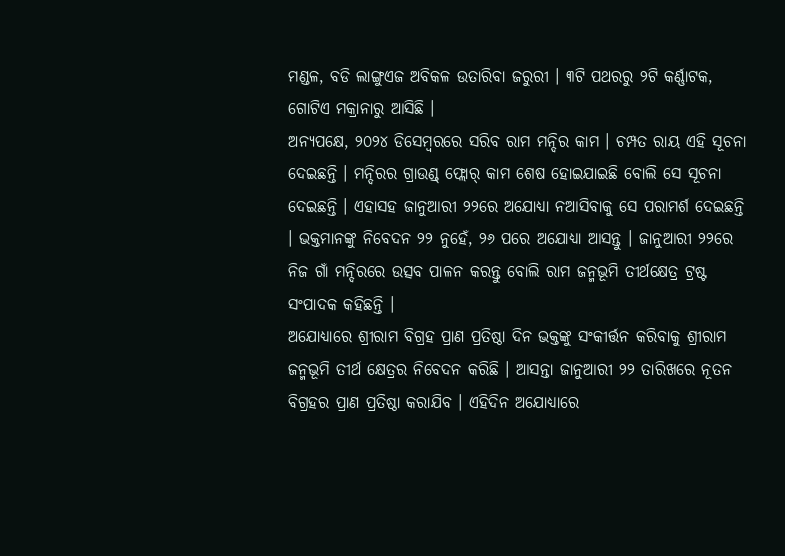ମଣ୍ଡଳ, ବଡି ଲାଙ୍ଗୁଏଜ ଅବିକଳ ଉତାରିବା ଜରୁରୀ । ୩ଟି ପଥରରୁ ୨ଟି କର୍ଣ୍ଣାଟକ, ଗୋଟିଏ ମକ୍ରାନାରୁ ଆସିଛି ।
ଅନ୍ୟପକ୍ଷେ, ୨୦୨୪ ଡିସେମ୍ବରରେ ସରିବ ରାମ ମନ୍ଦିର କାମ । ଚମ୍ପତ ରାୟ ଏହି ସୂଚନା ଦେଇଛନ୍ତି । ମନ୍ଦିରର ଗ୍ରାଉଣ୍ଡ୍ ଫ୍ଲୋର୍ କାମ ଶେଷ ହୋଇଯାଇଛି ବୋଲି ସେ ସୂଚନା ଦେଇଛନ୍ତି । ଏହାସହ ଜାନୁଆରୀ ୨୨ରେ ଅଯୋଧ୍ୟା ନଆସିବାକୁ ସେ ପରାମର୍ଶ ଦେଇଛନ୍ତି । ଭକ୍ତମାନଙ୍କୁ ନିବେଦନ ୨୨ ନୁହେଁ, ୨୬ ପରେ ଅଯୋଧ୍ୟା ଆସନ୍ତୁ । ଜାନୁଆରୀ ୨୨ରେ ନିଜ ଗାଁ ମନ୍ଦିରରେ ଉତ୍ସବ ପାଳନ କରନ୍ତୁ ବୋଲି ରାମ ଜନ୍ମଭୂମି ତୀର୍ଥକ୍ଷେତ୍ର ଟ୍ରଷ୍ଟ ସଂପାଦକ କହିଛନ୍ତି ।
ଅଯୋଧ୍ୟାରେ ଶ୍ରୀରାମ ବିଗ୍ରହ ପ୍ରାଣ ପ୍ରତିଷ୍ଠା ଦିନ ଭକ୍ତଙ୍କୁ ସଂକୀର୍ତ୍ତନ କରିବାକୁ ଶ୍ରୀରାମ ଜନ୍ମଭୂମି ତୀର୍ଥ କ୍ଷେତ୍ରର ନିବେଦନ କରିଛି । ଆସନ୍ତା ଜାନୁଆରୀ ୨୨ ତାରିଖରେ ନୂତନ ବିଗ୍ରହର ପ୍ରାଣ ପ୍ରତିଷ୍ଠା କରାଯିବ । ଏହିଦିନ ଅଯୋଧ୍ୟାରେ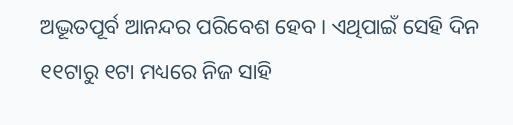ଅଦ୍ଭୂତପୂର୍ବ ଆନନ୍ଦର ପରିବେଶ ହେବ । ଏଥିପାଇଁ ସେହି ଦିନ ୧୧ଟାରୁ ୧ଟା ମଧ୍ୟରେ ନିଜ ସାହି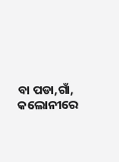ବା ପଡା,ଗାଁ, କଲୋନୀରେ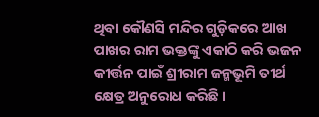ଥିବା କୌଣସି ମନ୍ଦିର ଗୁଡ଼ିକରେ ଆଖ ପାଖର ରାମ ଭକ୍ତଙ୍କୁ ଏକାଠି କରି ଭଜନ କୀର୍ତ୍ତନ ପାଇଁ ଶ୍ରୀରାମ ଜନ୍ମଭୂମି ତୀର୍ଥ କ୍ଷେତ୍ର ଅନୁରୋଧ କରିଛି ।